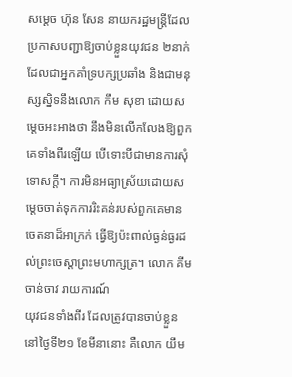សម្តេច ហ៊ុន សែន នាយករដ្ឋមន្ត្រីដែលប្រកាសបញ្ជាឱ្យចាប់ខ្លួនយុវជន ២នាក់ ដែលជាអ្នកគាំទ្របក្សប្រឆាំង និងជាមនុស្សស្និទនឹងលោក កឹម សុខា ដោយសម្តេចអះអាងថា នឹងមិនលើកលែងឱ្យពួកគេទាំងពីរឡើយ បើទោះបីជាមានការសុំទោសក្ដី។ ការមិនអធ្យាស្រ័យដោយសម្តេចចាត់ទុកការរិះគន់របស់ពួកគេមានចេតនាដ៏អាក្រក់ ធ្វើឱ្យប៉ះពាល់ធ្ងន់ធ្ងរដល់ព្រះចេស្តាព្រះមហាក្សត្រ។ លោក គីម ចាន់ចាវ រាយការណ៍
យុវជនទាំងពីរ ដែលត្រូវបានចាប់ខ្លួននៅថ្ងៃទី២១ ខែមីនានោះ គឺលោក យឹម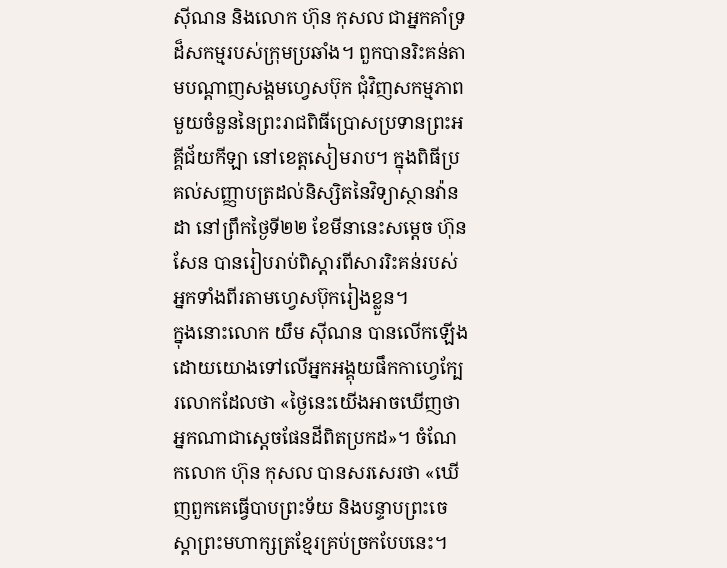ស៊ីណន និងលោក ហ៊ុន កុសល ជាអ្នកគាំទ្រ ដ៏សកម្មរបស់ក្រុមប្រឆាំង។ ពួកបានរិះគន់តាមបណ្ដាញសង្គមហ្វេសប៊ុក ជុំវិញសកម្មភាពមួយចំនួននៃព្រះរាជពិធីប្រោសប្រទានព្រះអគ្គីជ័យកីឡា នៅខេត្តសៀមរាប។ ក្នុងពិធីប្រគល់សញ្ញាបត្រដល់និស្សិតនៃវិទ្យាស្ថានវ៉ានដា នៅព្រឹកថ្ងៃទី២២ ខែមីនានេះសម្តេច ហ៊ុន សែន បានរៀបរាប់ពិស្ដារពីសាររិះគន់របស់អ្នកទាំងពីរតាមហ្វេសប៊ុករៀងខ្លួន។
ក្នុងនោះលោក យឹម ស៊ីណន បានលើកឡើងដោយយោងទៅលើអ្នកអង្គុយផឹកកាហ្វេក្បែរលោកដែលថា «ថ្ងៃនេះយើងអាចឃើញថាអ្នកណាជាស្ដេចផែនដីពិតប្រកដ»។ ចំណែកលោក ហ៊ុន កុសល បានសរសេរថា «ឃើញពួកគេធ្វើបាបព្រះទ័យ និងបន្ទាបព្រះចេស្តាព្រះមហាក្សត្រខ្មែរគ្រប់ច្រកបែបនេះ។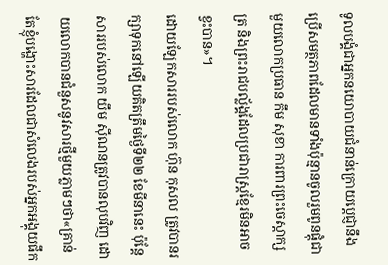ទូលបង្គំជាអ្នកនយោបាយជំនាន់ក្រោយប្តេជ្ញានឹងប្រើសមត្ថភាពដែលមានទាំងប៉ុន្មានចូលរួមពូនផ្តុំជាមួយលោកប្រធាន កឹម សុខា ការពារព្រះចេស្តាក្សត្រ និងព្រះរាជបល្ល័ង្គដែលប្រជារាស្រ្តខ្មែរមិនអាចខ្វះបាន»។
ដោយឡែកសាររបស់លោក ហ៊ុន កុសល ត្រូវបានរក្សាទុកនៅឡើយគិតត្រឹមថ្ងៃទី២២ ខែមីនានេះ ប៉ុន្តែសាររបស់លោក យឹម ស៊ីណនត្រូវបានលុបវិញ ដោយលោកបានជំនួសនូវសារថ្មីមួយភ្លាមៗថា«គ្រាន់តែខ្ញុំបង្ហោះសារដែលជាសំលេងរបស់អ្នកអង្គុយផឹក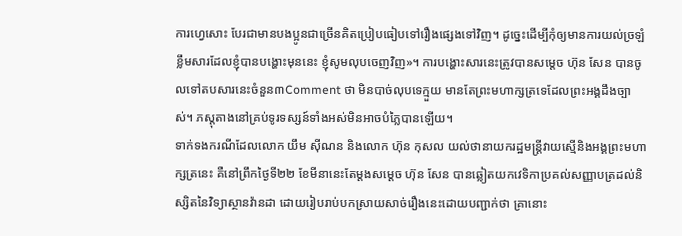ការហ្វេសោះ បែរជាមានបងប្អូនជាច្រើនគិតប្រៀបធៀបទៅរឿងផ្សេងទៅវិញ។ ដូច្នេះដើម្បីកុំឲ្យមានការយល់ច្រឡំខ្លឹមសារដែលខ្ញុំបានបង្ហោះមុននេះ ខ្ញុំសូមលុបចេញវិញ»។ ការបង្ហោះសារនេះត្រូវបានសម្តេច ហ៊ុន សែន បានចូលទៅតបសារនេះចំនួន៣Comment ថា មិនបាច់លុបទេក្មួយ មានតែព្រះមហាក្សត្រទេដែលព្រះអង្គដឹងច្បាស់។ ភស្តុតាងនៅគ្រប់ទូរទស្សន៍ទាំងអស់មិនអាចបំភ្លៃបានឡើយ។
ទាក់ទងករណីដែលលោក យឹម ស៊ីណន និងលោក ហ៊ុន កុសល យល់ថានាយករដ្ឋមន្រ្តីវាយស្មើនិងអង្គព្រះមហាក្សត្រនេះ គឺនៅព្រឹកថ្ងៃទី២២ ខែមីនានេះតែម្តងសម្តេច ហ៊ុន សែន បានឆ្លៀតយកវេទិកាប្រគល់សញ្ញាបត្រដល់និស្សិតនៃវិទ្យាស្ថានវ៉ានដា ដោយរៀបរាប់បកស្រាយសាច់រឿងនេះដោយបញ្ជាក់ថា គ្រានោះ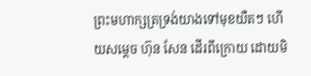ព្រះមហាក្សត្រទ្រង់យាងទៅមុខយឺតៗ ហើយសម្តេច ហ៊ុន សែន ដើរពីក្រោយ ដោយមិ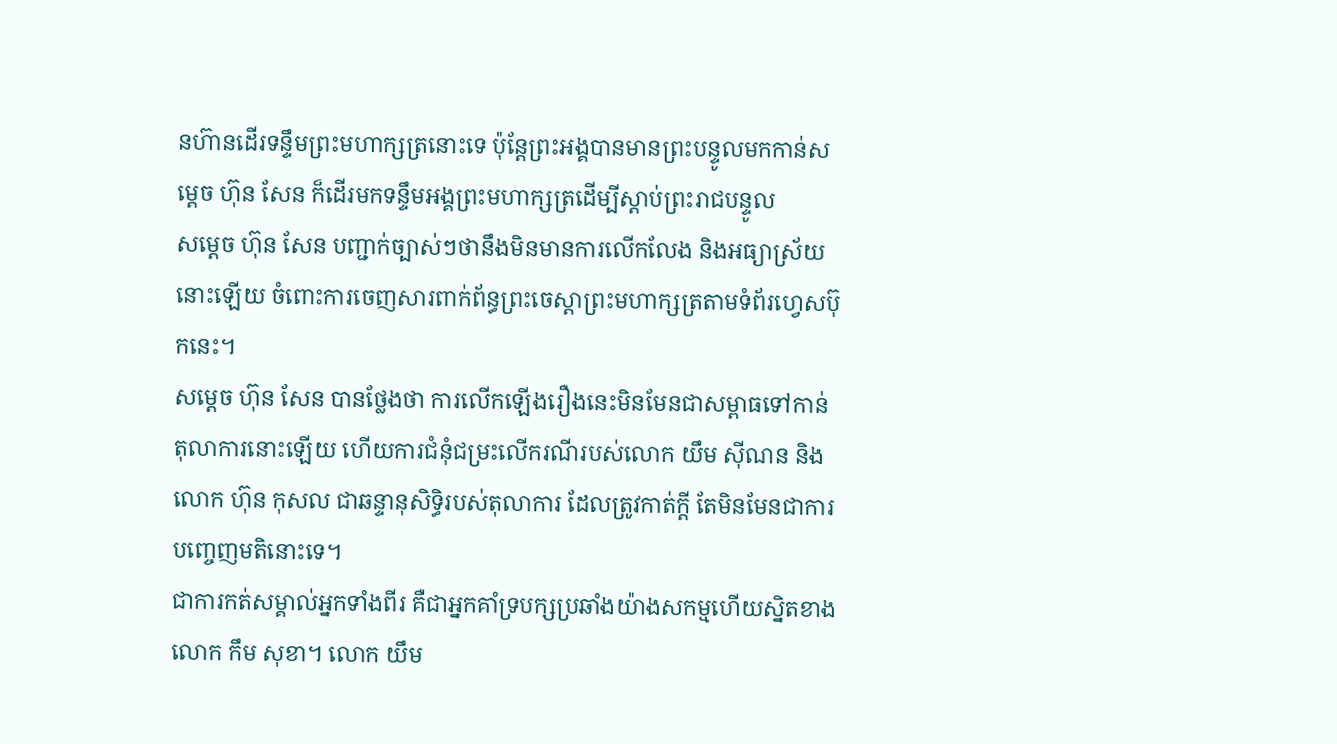នហ៊ានដើរទន្ទឹមព្រះមហាក្សត្រនោះទេ ប៉ុន្តែព្រះអង្គបានមានព្រះបន្ទូលមកកាន់សម្តេច ហ៊ុន សែន ក៏ដើរមកទន្ទឹមអង្គព្រះមហាក្សត្រដើម្បីស្តាប់ព្រះរាជបន្ទូល
សម្តេច ហ៊ុន សែន បញ្ជាក់ច្បាស់ៗថានឹងមិនមានការលើកលែង និងអធ្យាស្រ័យ នោះឡើយ ចំពោះការចេញសារពាក់ព័ន្ធព្រះចេស្តាព្រះមហាក្សត្រតាមទំព័រហ្វេសប៊ុកនេះ។
សម្តេច ហ៊ុន សែន បានថ្លែងថា ការលើកឡើងរឿងនេះមិនមែនជាសម្ពាធទៅកាន់តុលាការនោះឡើយ ហើយការជំនុំជម្រះលើករណីរបស់លោក យឹម ស៊ីណន និងលោក ហ៊ុន កុសល ជាឆន្ទានុសិទ្ធិរបស់តុលាការ ដែលត្រូវកាត់ក្ដី តែមិនមែនជាការបញ្ចេញមតិនោះទេ។
ជាការកត់សម្គាល់អ្នកទាំងពីរ គឺជាអ្នកគាំទ្របក្សប្រឆាំងយ៉ាងសកម្មហើយស្និតខាងលោក កឹម សុខា។ លោក យឹម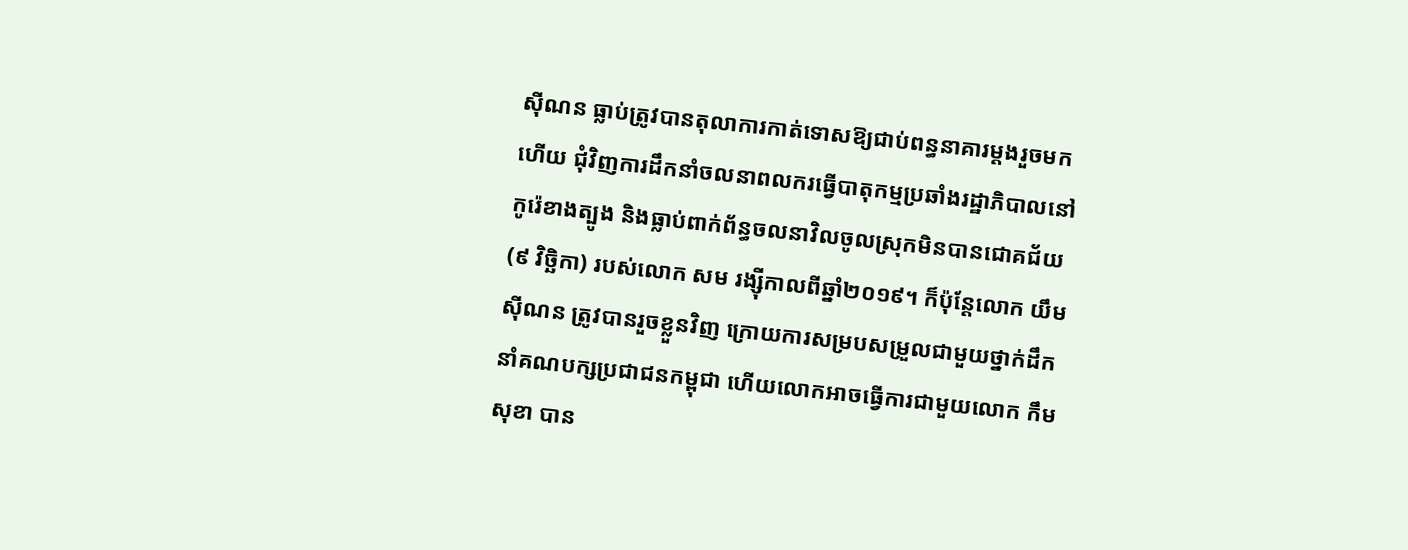ស៊ីណន ធ្លាប់ត្រូវបានតុលាការកាត់ទោសឱ្យជាប់ពន្ធនាគារម្ដងរួចមកហើយ ជុំវិញការដឹកនាំចលនាពលករធ្វើបាតុកម្មប្រឆាំងរដ្ឋាភិបាលនៅកូរ៉េខាងត្បូង និងធ្លាប់ពាក់ព័ន្ធចលនាវិលចូលស្រុកមិនបានជោគជ័យ(៩ វិច្ឆិកា) របស់លោក សម រង្ស៊ីកាលពីឆ្នាំ២០១៩។ ក៏ប៉ុន្តែលោក យឹម ស៊ីណន ត្រូវបានរួចខ្លួនវិញ ក្រោយការសម្របសម្រួលជាមួយថ្នាក់ដឹកនាំគណបក្សប្រជាជនកម្ពុជា ហើយលោកអាចធ្វើការជាមួយលោក កឹម សុខា បាន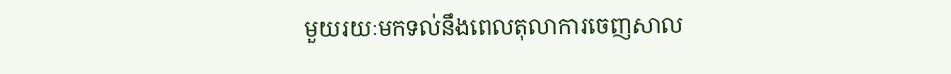មួយរយៈមកទល់នឹងពេលតុលាការចេញសាល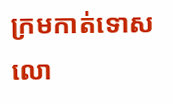ក្រមកាត់ទោសលោ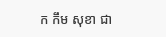ក កឹម សុខា ជា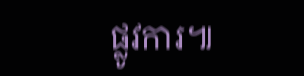ផ្លូវការ៕